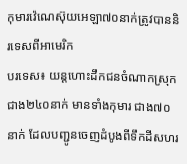កុមារវ៉េណេស៊ុយអេឡា៧០នាក់ត្រូវបាននិរទេសពីអាមេរិក
បរទេស៖ យន្តហោះដឹកជនចំណាកស្រុក ជាង២៤០នាក់ មានទាំងកុមារ ជាង៧០នាក់ ដែលបញ្ជូនចេញដំបូងពីទឹកដីសហរ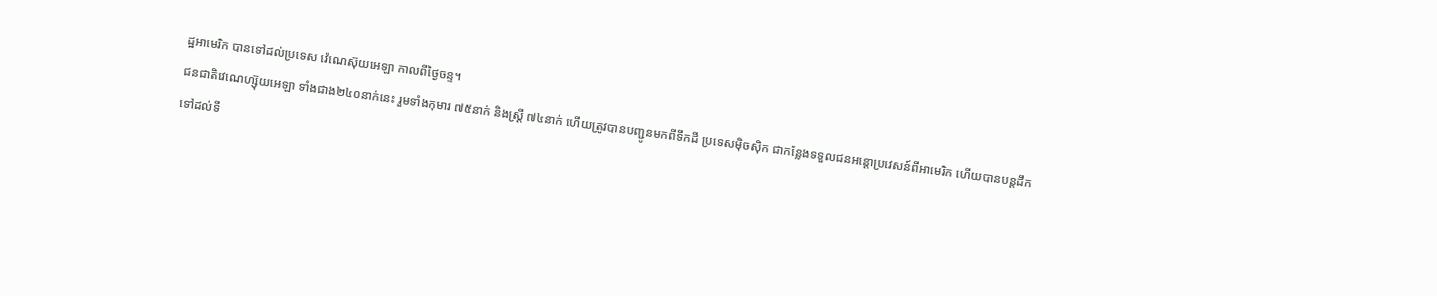ដ្ឋអាមេរិក បានទៅដល់ប្រទេស វ៉េណេស៊ុយអេឡា កាលពីថ្ងៃចន្ទ។
ជនជាតិវេណេហ្ស៊ុយអេឡា ទាំងជាង២៤០នាក់នេះ រួមទាំងកុមារ ៧៥នាក់ និងស្ត្រី ៧៤នាក់ ហើយត្រូវបានបញ្ជូនមកពីទឹកដី ប្រទេសម៉ិចស៊ិក ជាកន្លែងទទួលជនអន្តោប្រវេសន៍ពីអាមេរិក ហើយបានបន្តដឹកទៅដល់ទី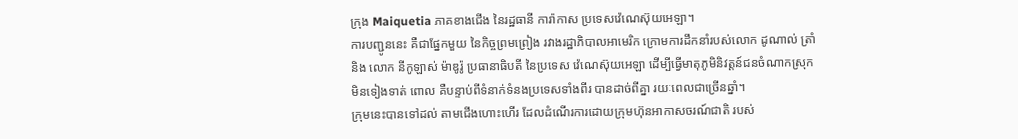ក្រុង Maiquetia ភាគខាងជើង នៃរដ្ឋធានី ការ៉ាកាស ប្រទេសវ៉េណេស៊ុយអេឡា។
ការបញ្ជូននេះ គឺជាផ្នែកមួយ នៃកិច្ចព្រមព្រៀង រវាងរដ្ឋាភិបាលអាមេរិក ក្រោមការដឹកនាំរបស់លោក ដូណាល់ ត្រាំ និង លោក នីកូឡាស់ ម៉ាឌូរ៉ូ ប្រធានាធិបតី នៃប្រទេស វ៉េណេស៊ុយអេឡា ដើម្បីធ្វើមាតុភូមិនិវត្តន៍ជនចំណាកស្រុកមិនទៀងទាត់ ពោល គឺបន្ទាប់ពីទំនាក់ទំនងប្រទេសទាំងពីរ បានដាច់ពីគ្នា រយៈពេលជាច្រើនឆ្នាំ។
ក្រុមនេះបានទៅដល់ តាមជើងហោះហើរ ដែលដំណើរការដោយក្រុមហ៊ុនអាកាសចរណ៍ជាតិ របស់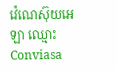វ៉េណេស៊ុយអេឡា ឈ្មោះ Conviasa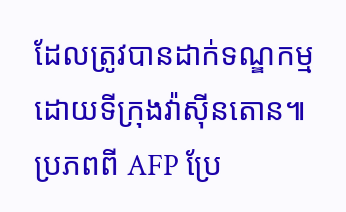ដែលត្រូវបានដាក់ទណ្ឌកម្ម ដោយទីក្រុងវ៉ាស៊ីនតោន៕
ប្រភពពី AFP ប្រែ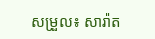សម្រួល៖ សារ៉ាត